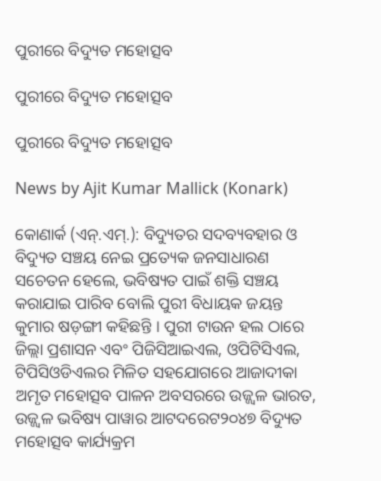ପୁରୀରେ ବିଦ୍ୟୁତ ମହୋତ୍ସବ

ପୁରୀରେ ବିଦ୍ୟୁତ ମହୋତ୍ସବ

ପୁରୀରେ ବିଦ୍ୟୁତ ମହୋତ୍ସବ

News by Ajit Kumar Mallick (Konark)

କୋଣାର୍କ (ଏନ୍‍.ଏମ୍‍.): ବିଦ୍ୟୁତର ସଦବ୍ୟବହାର ଓ ବିଦ୍ୟୁତ ସଞ୍ଚୟ ନେଇ ପ୍ରତ୍ୟେକ ଜନସାଧାରଣ ସଚେତନ ହେଲେ, ଭବିଷ୍ୟତ ପାଇଁ ଶକ୍ତି ସଞ୍ଚୟ କରାଯାଇ ପାରିବ ବୋଲି ପୁରୀ ବିଧାୟକ ଜୟନ୍ତ କୁମାର ଷଡ଼ଙ୍ଗୀ କହିଛନ୍ତି । ପୁରୀ ଟାଉନ ହଲ ଠାରେ ଜିଲ୍ଲା ପ୍ରଶାସନ ଏବଂ ପିଜିସିଆଇଏଲ, ଓପିଟିସିଏଲ, ଟିପିସିଓଡିଏଲର ମିଳିତ ସହଯୋଗରେ ଆଜାଦୀକା ଅମୃତ ମହୋତ୍ସବ ପାଳନ ଅବସରରେ ଉଜ୍ଜ୍ୱଳ ଭାରତ, ଉଜ୍ଜ୍ୱଳ ଭବିଷ୍ୟ ପାୱାର ଆଟଦରେଟ୨୦୪୭ ବିଦ୍ୟୁତ ମହୋତ୍ସବ କାର୍ଯ୍ୟକ୍ରମ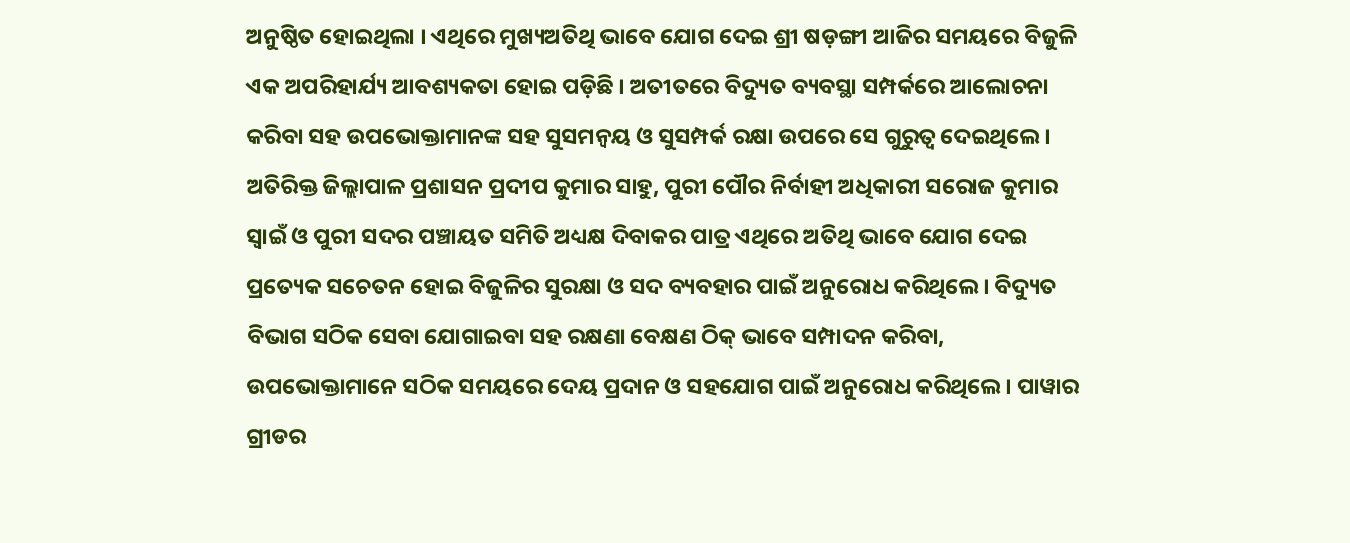ଅନୁଷ୍ଠିତ ହୋଇଥିଲା । ଏଥିରେ ମୁଖ୍ୟଅତିଥି ଭାବେ ଯୋଗ ଦେଇ ଶ୍ରୀ ଷଡ଼ଙ୍ଗୀ ଆଜିର ସମୟରେ ବିଜୁଳି ଏକ ଅପରିହାର୍ଯ୍ୟ ଆବଶ୍ୟକତା ହୋଇ ପଡ଼ିଛି । ଅତୀତରେ ବିଦ୍ୟୁତ ବ୍ୟବସ୍ଥା ସମ୍ପର୍କରେ ଆଲୋଚନା କରିବା ସହ ଉପଭୋକ୍ତାମାନଙ୍କ ସହ ସୁସମନ୍ୱୟ ଓ ସୁସମ୍ପର୍କ ରକ୍ଷା ଉପରେ ସେ ଗୁରୁତ୍ୱ ଦେଇଥିଲେ । ଅତିରିକ୍ତ ଜିଲ୍ଲାପାଳ ପ୍ରଶାସନ ପ୍ରଦୀପ କୁମାର ସାହୁ, ପୁରୀ ପୌର ନିର୍ବାହୀ ଅଧିକାରୀ ସରୋଜ କୁମାର ସ୍ୱାଇଁ ଓ ପୁରୀ ସଦର ପଞ୍ଚାୟତ ସମିତି ଅଧ୍ୟକ୍ଷ ଦିବାକର ପାତ୍ର ଏଥିରେ ଅତିଥି ଭାବେ ଯୋଗ ଦେଇ ପ୍ରତ୍ୟେକ ସଚେତନ ହୋଇ ବିଜୁଳିର ସୁରକ୍ଷା ଓ ସଦ ବ୍ୟବହାର ପାଇଁ ଅନୁରୋଧ କରିଥିଲେ । ବିଦ୍ୟୁତ ବିଭାଗ ସଠିକ ସେବା ଯୋଗାଇବା ସହ ରକ୍ଷଣା ବେକ୍ଷଣ ଠିକ୍ ଭାବେ ସମ୍ପାଦନ କରିବା, ଉପଭୋକ୍ତାମାନେ ସଠିକ ସମୟରେ ଦେୟ ପ୍ରଦାନ ଓ ସହଯୋଗ ପାଇଁ ଅନୁରୋଧ କରିଥିଲେ । ପାୱାର ଗ୍ରୀଡର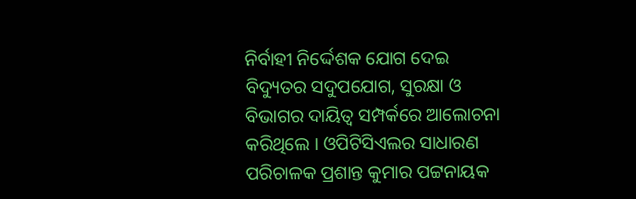ନିର୍ବାହୀ ନିର୍ଦ୍ଦେଶକ ଯୋଗ ଦେଇ ବିଦ୍ୟୁତର ସଦୁପଯୋଗ, ସୁରକ୍ଷା ଓ ବିଭାଗର ଦାୟିତ୍ୱ ସମ୍ପର୍କରେ ଆଲୋଚନା କରିଥିଲେ । ଓପିଟିସିଏଲର ସାଧାରଣ ପରିଚାଳକ ପ୍ରଶାନ୍ତ କୁମାର ପଟ୍ଟନାୟକ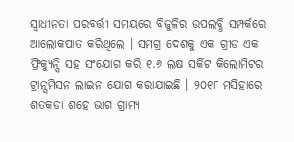ସ୍ୱାଧୀନତା ପରବର୍ତ୍ତୀ ସମୟରେ ବିଜୁଳିର ଉପଲବ୍ଧି ସମ୍ପର୍କରେ ଆଲୋକପାତ କରିଥିଲେ । ସମଗ୍ର ଦେଶକୁ ଏକ ଗ୍ରୀଡ ଏକ ଫ୍ରିକ୍ୟୁନ୍ସି ସହ ସଂଯୋଗ କରି ୧.୬ ଲକ୍ଷ ସର୍କିଟ କିଲୋମିଟର ଟ୍ରାନ୍ସମିସନ ଲାଇନ ଯୋଗ କରାଯାଇଛି । ୨୦୧୮ ମସିହାରେ ଶତକଡା ଶହେ ଭାଗ ଗ୍ରାମ୍ୟ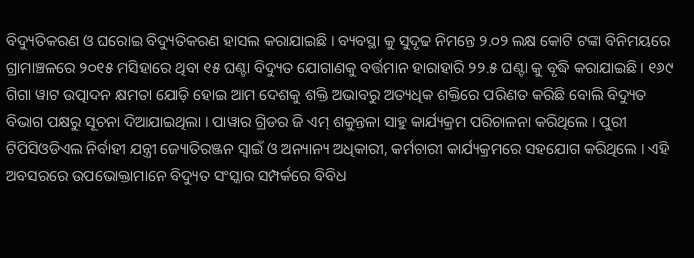ବିଦ୍ୟୁତିକରଣ ଓ ଘରୋଇ ବିଦ୍ୟୁତିକରଣ ହାସଲ କରାଯାଇଛି । ବ୍ୟବସ୍ଥା କୁ ସୁଦୃଢ ନିମନ୍ତେ ୨.୦୨ ଲକ୍ଷ କୋଟି ଟଙ୍କା ବିନିମୟରେ ଗ୍ରାମାଞ୍ଚଳରେ ୨୦୧୫ ମସିହାରେ ଥିବା ୧୫ ଘଣ୍ଟା ବିଦ୍ୟୁତ ଯୋଗାଣକୁ ବର୍ତ୍ତମାନ ହାରାହାରି ୨୨.୫ ଘଣ୍ଟା କୁ ବୃଦ୍ଧି କରାଯାଇଛି । ୧୬୯ ଗିଗା ୱାଟ ଉତ୍ପାଦନ କ୍ଷମତା ଯୋଡ଼ି ହୋଇ ଆମ ଦେଶକୁ ଶକ୍ତି ଅଭାବରୁ ଅତ୍ୟଧିକ ଶକ୍ତିରେ ପରିଣତ କରିଛି ବୋଲି ବିଦ୍ୟୁତ ବିଭାଗ ପକ୍ଷରୁ ସୂଚନା ଦିଆଯାଇଥିଲା । ପାୱାର ଗ୍ରିଡର ଜି ଏମ୍ ଶକୁନ୍ତଳା ସାହୁ କାର୍ଯ୍ୟକ୍ରମ ପରିଚାଳନା କରିଥିଲେ । ପୁରୀ ଟିପିସିଓଡିଏଲ ନିର୍ବାହୀ ଯନ୍ତ୍ରୀ ଜ୍ୟୋତିରଞ୍ଜନ ସ୍ୱାଇଁ ଓ ଅନ୍ୟାନ୍ୟ ଅଧିକାରୀ, କର୍ମଚାରୀ କାର୍ଯ୍ୟକ୍ରମରେ ସହଯୋଗ କରିଥିଲେ । ଏହି ଅବସରରେ ଉପଭୋକ୍ତାମାନେ ବିଦ୍ୟୁତ ସଂସ୍କାର ସମ୍ପର୍କରେ ବିବିଧ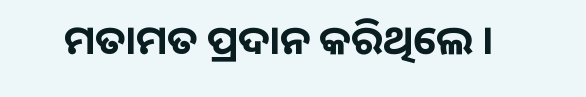ମତାମତ ପ୍ରଦାନ କରିଥିଲେ ।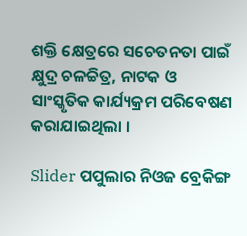ଶକ୍ତି କ୍ଷେତ୍ରରେ ସଚେତନତା ପାଇଁ କ୍ଷୁଦ୍ର ଚଳଚ୍ଚିତ୍ର, ନାଟକ ଓ ସାଂସ୍କୃତିକ କାର୍ଯ୍ୟକ୍ରମ ପରିବେଷଣ କରାଯାଇଥିଲା ।

Slider ପପୁଲାର ନିଓଜ ବ୍ରେକିଙ୍ଗ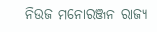ନିଉଜ ମନୋରଞ୍ଜନ ରାଜ୍ୟ